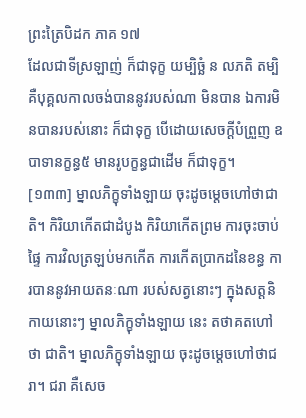ព្រះត្រៃបិដក ភាគ ១៧
ដែលជាទីស្រឡាញ់ ក៏ជាទុក្ខ យម្បិច្ឆំ ន លភតិ តម្បិ គឺបុគ្គលកាលចង់បាននូវរបស់ណា មិនបាន ឯការមិនបានរបស់នោះ ក៏ជាទុក្ខ បើដោយសេចក្តីបំព្រួញ ឧបាទានក្ខន្ធ៥ មានរូបក្ខន្ធជាដើម ក៏ជាទុក្ខ។
[១៣៣] ម្នាលភិក្ខុទាំងឡាយ ចុះដូចម្តេចហៅថាជាតិ។ កិរិយាកើតជាដំបូង កិរិយាកើតព្រម ការចុះចាប់ផ្ទៃ ការវិលត្រឡប់មកកើត ការកើតប្រាកដនៃខន្ធ ការបាននូវអាយតនៈណា របស់សត្វនោះៗ ក្នុងសត្តនិកាយនោះៗ ម្នាលភិក្ខុទាំងឡាយ នេះ តថាគតហៅថា ជាតិ។ ម្នាលភិក្ខុទាំងឡាយ ចុះដូចម្តេចហៅថាជរា។ ជរា គឺសេច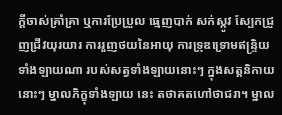ក្តីចាស់គ្រាំគ្រា ឬការប្រែប្រួល ធ្មេញបាក់ សក់ស្កូវ ស្បែកជ្រួញជ្រីវយុរយារ ការរួញថយនៃអាយុ ការទ្រុឌទ្រោមឥន្ទ្រិយទាំងឡាយណា របស់សត្វទាំងឡាយនោះៗ ក្នុងសត្តនិកាយនោះៗ ម្នាលភិក្ខុទាំងឡាយ នេះ តថាគតហៅថាជរា។ ម្នាល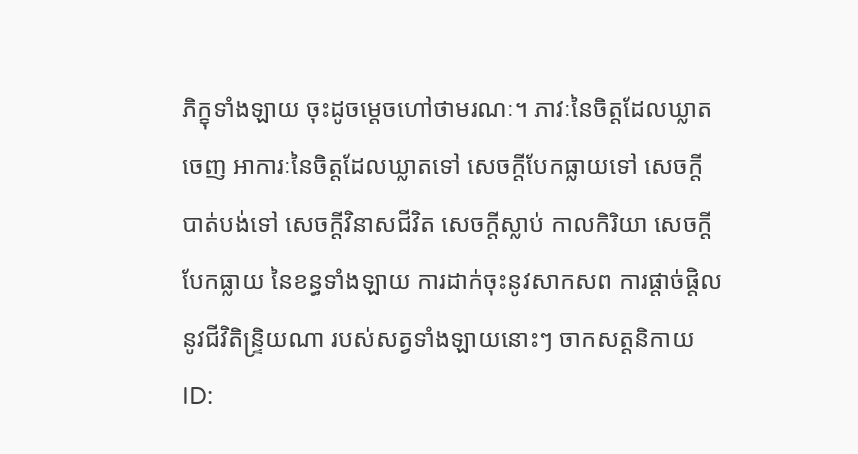ភិក្ខុទាំងឡាយ ចុះដូចម្តេចហៅថាមរណៈ។ ភាវៈនៃចិត្តដែលឃ្លាតចេញ អាការៈនៃចិត្តដែលឃ្លាតទៅ សេចក្តីបែកធ្លាយទៅ សេចក្តីបាត់បង់ទៅ សេចក្តីវិនាសជីវិត សេចក្តីស្លាប់ កាលកិរិយា សេចក្តីបែកធ្លាយ នៃខន្ធទាំងឡាយ ការដាក់ចុះនូវសាកសព ការផ្តាច់ផ្តិលនូវជីវិតិន្ទ្រិយណា របស់សត្វទាំងឡាយនោះៗ ចាកសត្តនិកាយ
ID: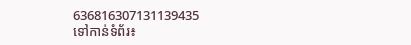636816307131139435
ទៅកាន់ទំព័រ៖